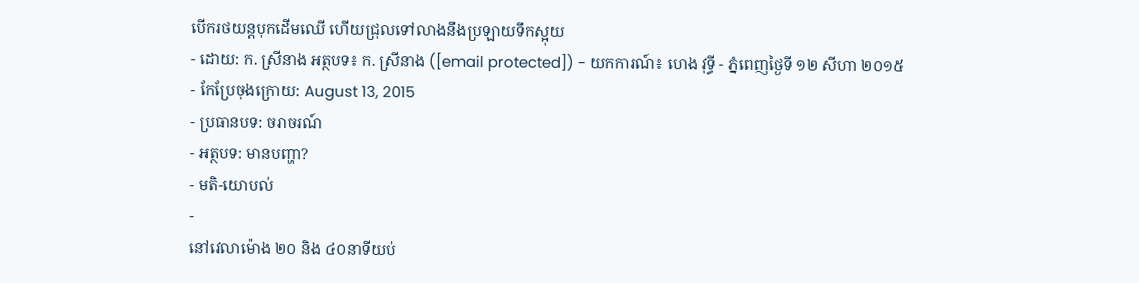បើករថយន្តបុកដើមឈើ ហើយជ្រុលទៅលាងនឹងប្រឡាយទឹកស្អុយ
- ដោយ: ក. ស្រីនាង អត្ថបទ៖ ក. ស្រីនាង ([email protected]) - យកការណ៍៖ ហេង វុទ្ធី - ភ្នំពេញថ្ងៃទី ១២ សីហា ២០១៥
- កែប្រែចុងក្រោយ: August 13, 2015
- ប្រធានបទ: ចរាចរណ៍
- អត្ថបទ: មានបញ្ហា?
- មតិ-យោបល់
-
នៅវេលាម៉ោង ២០ និង ៤០នាទីយប់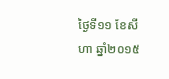ថ្ងៃទី១១ ខែសីហា ឆ្នាំ២០១៥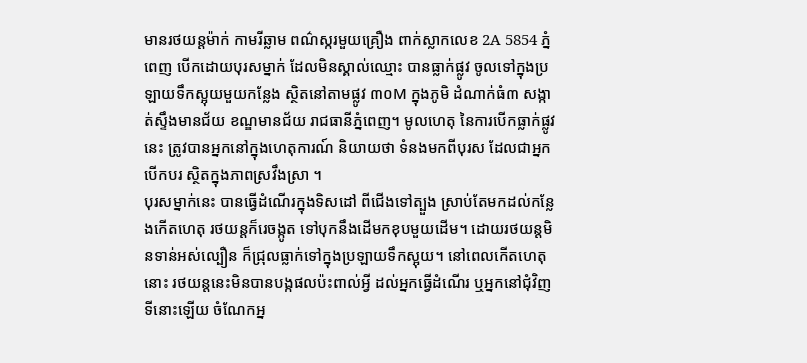មានរថយន្តម៉ាក់ កាមរីឆ្លាម ពណ៌ស្ករមួយគ្រឿង ពាក់ស្លាកលេខ 2A 5854 ភ្នំពេញ បើកដោយបុរសម្នាក់ ដែលមិនស្គាល់ឈ្មោះ បានធ្លាក់ផ្លូវ ចូលទៅក្នុងប្រឡាយទឹកស្អុយមួយកន្លែង ស្ថិតនៅតាមផ្លូវ ៣០M ក្នុងភូមិ ដំណាក់ធំ៣ សង្កាត់ស្ទឹងមានជ័យ ខណ្ឌមានជ័យ រាជធានីភ្នំពេញ។ មូលហេតុ នៃការបើកធ្លាក់ផ្លូវនេះ ត្រូវបានអ្នកនៅក្នុងហេតុការណ៍ និយាយថា ទំនងមកពីបុរស ដែលជាអ្នកបើកបរ ស្ថិតក្នុងភាពស្រវឹងស្រា ។
បុរសម្នាក់នេះ បានធ្វើដំណើរក្នុងទិសដៅ ពីជើងទៅត្បួង ស្រាប់តែមកដល់កន្លែងកើតហេតុ រថយន្តក៏រេចង្កូត ទៅបុកនឹងដើមកខុបមួយដើម។ ដោយរថយន្តមិនទាន់អស់ល្បឿន ក៏ជ្រុលធ្លាក់ទៅក្នុងប្រឡាយទឹកស្អុយ។ នៅពេលកើតហេតុនោះ រថយន្តនេះមិនបានបង្កផលប៉ះពាល់អ្វី ដល់អ្នកធ្វើដំណើរ ឬអ្នកនៅជុំវិញទីនោះឡើយ ចំណែកអ្ន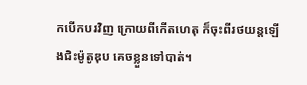កបើកបរវិញ ក្រោយពីកើតហេតុ ក៏ចុះពីរថយន្តឡើងជិះម៉ូតូឌុប គេចខ្លួនទៅបាត់។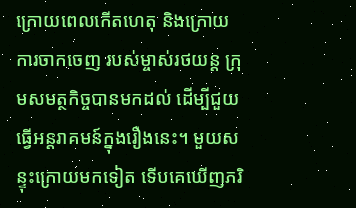ក្រោយពេលកើតហេតុ និងក្រោយការចាកចេញ របស់ម្ចាស់រថយន្ដ ក្រុមសមត្ថកិច្ចបានមកដល់ ដើម្បីជួយធ្វើអន្តរាគមន៍ក្នុងរឿងនេះ។ មួយសន្ទុះក្រោយមកទៀត ទើបគេឃើញភរិ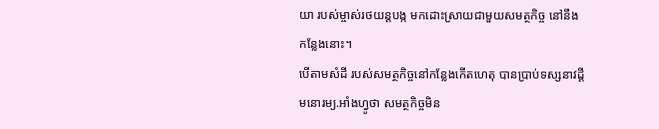យា របស់ម្ចាស់រថយន្តបង្ក មកដោះស្រាយជាមួយសមត្ថកិច្ច នៅនឹងកន្លែងនោះ។
បើតាមសំដី របស់សមត្ថកិច្ចនៅកន្លែងកើតហេតុ បានប្រាប់ទស្សនាវដ្តីមនោរម្យ.អាំងហ្វូថា សមត្ថកិច្ចមិន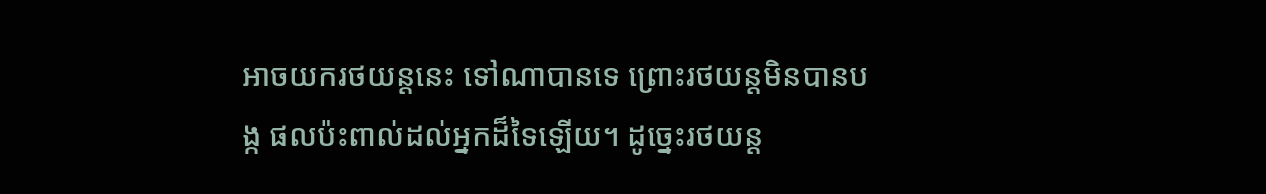អាចយករថយន្តនេះ ទៅណាបានទេ ព្រោះរថយន្តមិនបានបង្ក ផលប៉ះពាល់ដល់អ្នកដ៏ទៃឡើយ។ ដូច្នេះរថយន្ត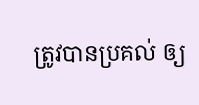ត្រូវបានប្រគល់ ឲ្យ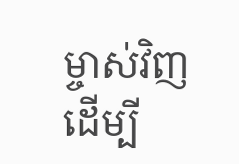ម្ចាស់វិញ ដើម្បី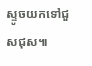ស្ទូចយកទៅជួសជុស៕